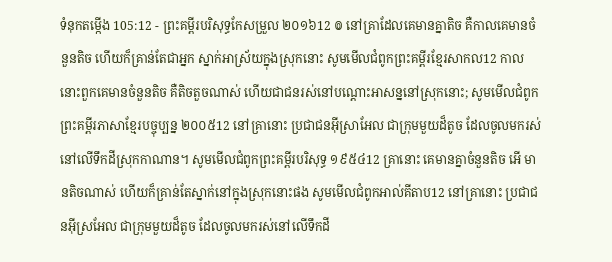ទំនុកតម្កើង 105:12 - ព្រះគម្ពីរបរិសុទ្ធកែសម្រួល ២០១៦12 ៙ នៅគ្រាដែលគេមានគ្នាតិច គឺកាលគេមានចំនួនតិច ហើយក៏គ្រាន់តែជាអ្នក ស្នាក់អាស្រ័យក្នុងស្រុកនោះ សូមមើលជំពូកព្រះគម្ពីរខ្មែរសាកល12 កាលនោះពួកគេមានចំនួនតិច គឺតិចតួចណាស់ ហើយជាជនរស់នៅបណ្ដោះអាសន្ននៅស្រុកនោះ; សូមមើលជំពូកព្រះគម្ពីរភាសាខ្មែរបច្ចុប្បន្ន ២០០៥12 នៅគ្រានោះ ប្រជាជនអ៊ីស្រាអែល ជាក្រុមមួយដ៏តូច ដែលចូលមករស់នៅលើទឹកដីស្រុកកាណាន។ សូមមើលជំពូកព្រះគម្ពីរបរិសុទ្ធ ១៩៥៤12 គ្រានោះ គេមានគ្នាចំនួនតិច អើ មានតិចណាស់ ហើយក៏គ្រាន់តែស្នាក់នៅក្នុងស្រុកនោះផង សូមមើលជំពូកអាល់គីតាប12 នៅគ្រានោះ ប្រជាជនអ៊ីស្រអែល ជាក្រុមមួយដ៏តូច ដែលចូលមករស់នៅលើទឹកដី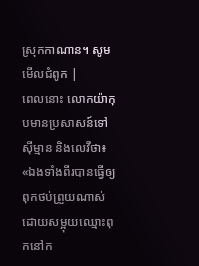ស្រុកកាណាន។ សូមមើលជំពូក |
ពេលនោះ លោកយ៉ាកុបមានប្រសាសន៍ទៅស៊ីម្មាន និងលេវីថា៖ «ឯងទាំងពីរបានធ្វើឲ្យពុកថប់ព្រួយណាស់ ដោយសម្អុយឈ្មោះពុកនៅក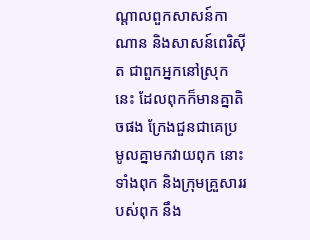ណ្ដាលពួកសាសន៍កាណាន និងសាសន៍ពេរិស៊ីត ជាពួកអ្នកនៅស្រុកនេះ ដែលពុកក៏មានគ្នាតិចផង ក្រែងជួនជាគេប្រមូលគ្នាមកវាយពុក នោះទាំងពុក និងក្រុមគ្រួសាររបស់ពុក នឹង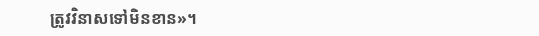ត្រូវវិនាសទៅមិនខាន»។